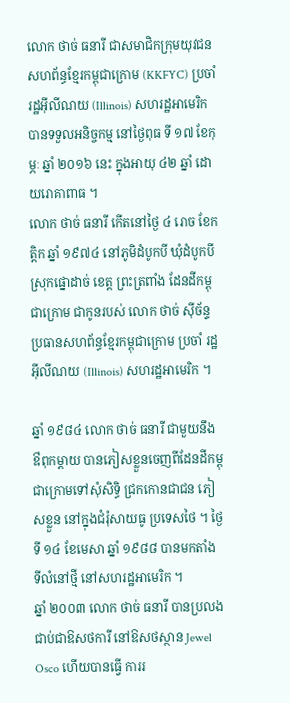លោក ថាច់ ធនារី ជាសមាជិកក្រុមយុវជនសហព័ន្ធខ្មែរកម្ពុជាក្រោម (KKFYC) ប្រចាំ រដ្ឋអ៊ីលីណយ (Illinois) សហរដ្ឋអាមេរិក បានទទួលអនិច្ចកម្ម នៅថ្ងៃពុធ ទី ១៧ ខែកុម្ភៈ ឆ្នាំ ២០១៦ នេះ ក្នុងអាយុ ៤២ ឆ្នាំ ដោយរោគាពាធ ។
លោក ថាច់ ធនារី កើតនៅថ្ងៃ ៤ រោច ខែកត្តិក ឆ្នាំ ១៩៧៤ នៅភូមិដំបូកបី ឃុំដំបូកបី ស្រុកផ្នោដាច់ ខេត្ត ព្រះត្រពាំង ដែនដីកម្ពុជាក្រោម ជាកូនរបស់ លោក ថាច់ ស៊ីច័ន្ទ ប្រធានសហព័ន្ធខ្មែរកម្ពុជាក្រោម ប្រចាំ រដ្ឋ អ៊ីលីណយ (Illinois) សហរដ្ឋអាមេរិក ។

ឆ្នាំ ១៩៨៤ លោក ថាច់ ធនារី ជាមួយនឹងឳពុកម្ដាយ បានភៀសខ្លួនចេញពីដែនដីកម្ពុជាក្រោមទៅសុំសិទ្ធិ ជ្រកកោនជាជន ភៀសខ្លួន នៅក្នុងជំរុំសាយធូ ប្រទេសថៃ ។ ថ្ងៃទី ១៤ ខែមេសា ឆ្នាំ ១៩៨៨ បានមកតាំង ទីលំនៅថ្មី នៅសហរដ្ឋអាមេរិក ។
ឆ្នាំ ២០០៣ លោក ថាច់ ធនារី បានប្រលងជាប់ជាឱសថការី នៅឱសថស្ថាន Jewel Osco ហើយបានធ្វើ ការរ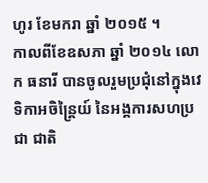ហូរ ខែមករា ឆ្នាំ ២០១៥ ។
កាលពីខែឧសភា ឆ្នាំ ២០១៤ លោក ធនារី បានចូលរួមប្រជុំនៅក្នុងវេទិកាអចិន្ត្រៃយ៍ នៃអង្គការសហប្រជា ជាតិ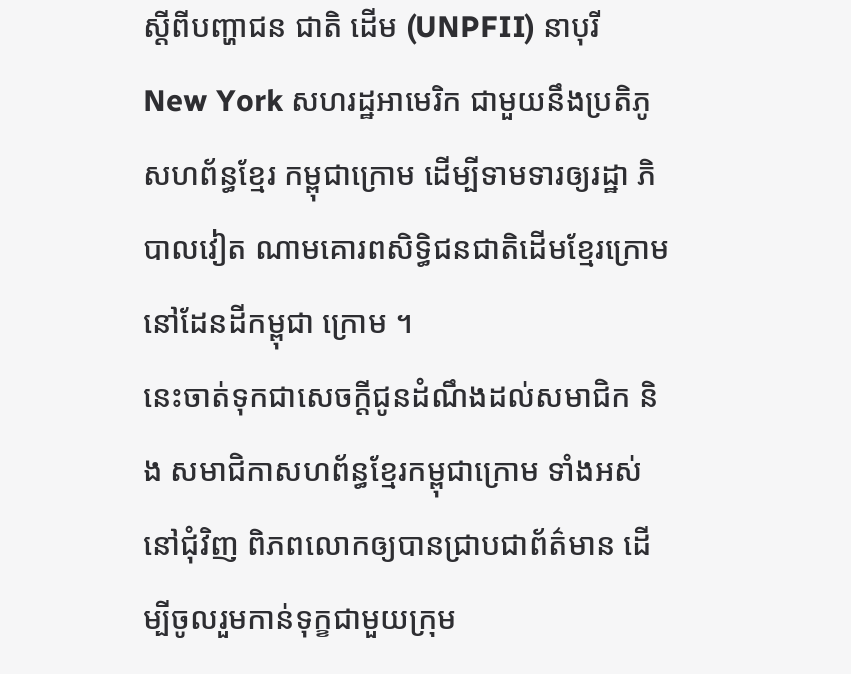ស្ដីពីបញ្ហាជន ជាតិ ដើម (UNPFII) នាបុរី New York សហរដ្ឋអាមេរិក ជាមួយនឹងប្រតិភូសហព័ន្ធខ្មែរ កម្ពុជាក្រោម ដើម្បីទាមទារឲ្យរដ្ឋា ភិបាលវៀត ណាមគោរពសិទ្ធិជនជាតិដើមខ្មែរក្រោម នៅដែនដីកម្ពុជា ក្រោម ។
នេះចាត់ទុកជាសេចក្ដីជូនដំណឹងដល់សមាជិក និង សមាជិកាសហព័ន្ធខ្មែរកម្ពុជាក្រោម ទាំងអស់នៅជុំវិញ ពិភពលោកឲ្យបានជ្រាបជាព័ត៌មាន ដើម្បីចូលរួមកាន់ទុក្ខជាមួយក្រុម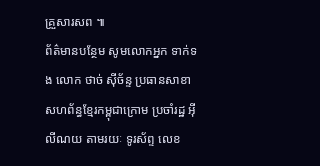គ្រួសារសព ៕
ព័ត៌មានបន្ថែម សូមលោកអ្នក ទាក់ទង លោក ថាច់ ស៊ីច័ន្ទ ប្រធានសាខាសហព័ន្ធខ្មែរកម្ពុជាក្រោម ប្រចាំរដ្ឋ អ៊ីលីណយ តាមរយៈ ទូរស័ព្ទ លេខ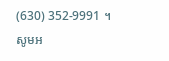(630) 352-9991 ។
សូមអ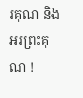រគុណ និងអរព្រះគុណ !